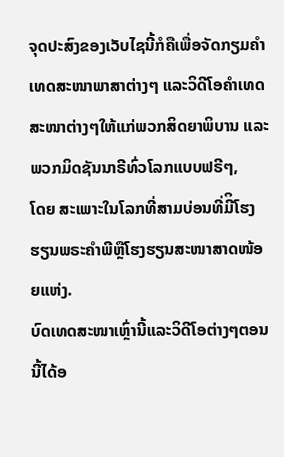ຈຸດປະສົງຂອງເວັບໄຊນີ້ກໍຄືເພື່ອຈັດກຽມຄໍາເທດສະໜາພາສາຕ່າງໆ ແລະວິດີໂອຄໍາເທດ ສະໜາຕ່າງໆໃຫ້ແກ່ພວກສິດຍາພິບານ ແລະພວກມິດຊັນນາຣີທົ່ວໂລກແບບຟຣີໆ,
ໂດຍ ສະເພາະໃນໂລກທີ່ສາມບ່ອນທີ່ມີິໂຮງຮຽນພຣະຄໍາພີຫຼືໂຮງຮຽນສະໜາສາດໜ້ອຍແຫ່ງ.
ບົດເທດສະໜາເຫຼົ່ານີ້ແລະວິດີໂອຕ່າງໆຕອນນີ້ໄດ້ອ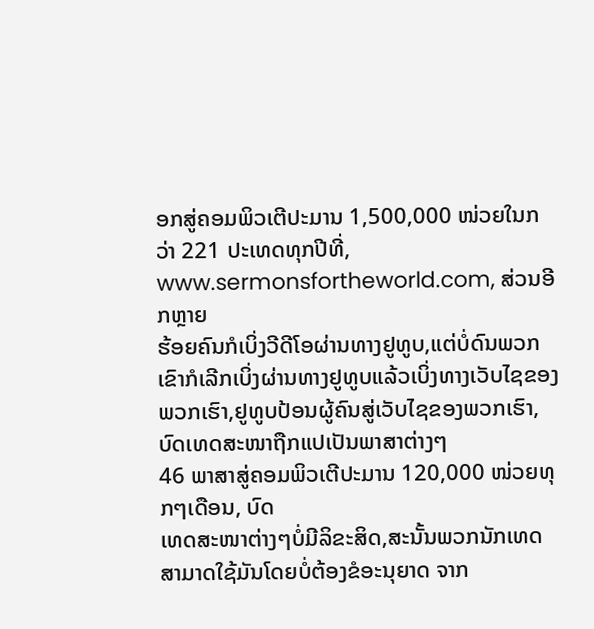ອກສູ່ຄອມພິວເຕີປະມານ 1,500,000 ໜ່ວຍໃນກວ່າ 221 ປະເທດທຸກປີທີ່,
www.sermonsfortheworld.com, ສ່ວນອີກຫຼາຍ
ຮ້ອຍຄົນກໍເບິ່ງວີດີໂອຜ່ານທາງຢູທູບ,ແຕ່ບໍ່ດົນພວກເຂົາກໍເລີກເບິ່ງຜ່ານທາງຢູທູບແລ້ວເບິ່ງທາງເວັບໄຊຂອງພວກເຮົາ,ຢູທູບປ້ອນຜູ້ຄົນສູ່ເວັບໄຊຂອງພວກເຮົາ,ບົດເທດສະໜາຖືກແປເປັນພາສາຕ່າງໆ
46 ພາສາສູ່ຄອມພິວເຕີປະມານ 120,000 ໜ່ວຍທຸກໆເດືອນ, ບົດ
ເທດສະໜາຕ່າງໆບໍ່ມີລິຂະສິດ,ສະນັ້ນພວກນັກເທດສາມາດໃຊ້ມັນໂດຍບໍ່ຕ້ອງຂໍອະນຸຍາດ ຈາກ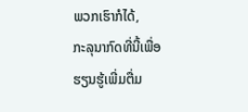ພວກເຮົາກໍໄດ້,
ກະລຸນາກົດທີ່ນີ້ເພື່ອຮຽນຮູ້ເພີ່ມຕື່ມ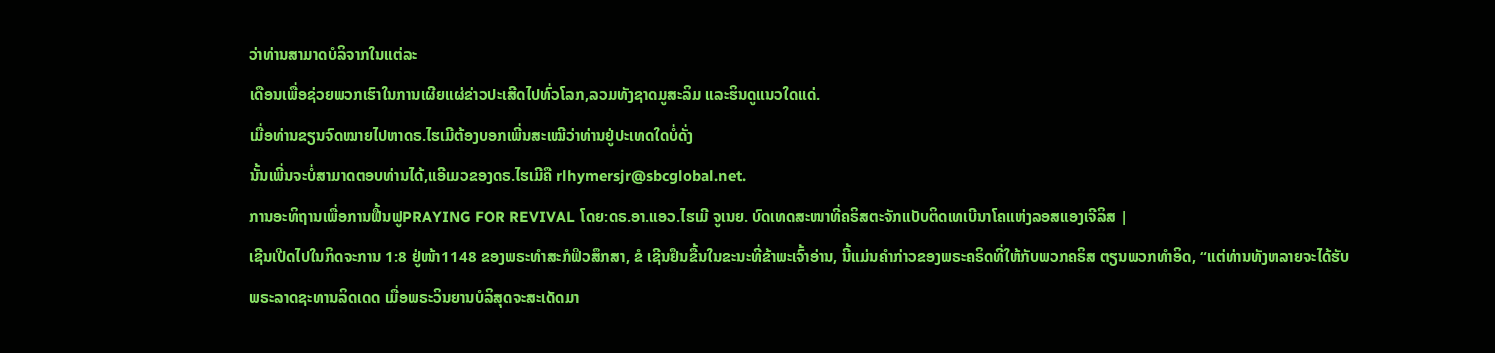ວ່າທ່ານສາມາດບໍລິຈາກໃນແຕ່ລະ
ເດືອນເພື່ອຊ່ວຍພວກເຮົາໃນການເຜີຍແຜ່ຂ່າວປະເສີດໄປທົ່ວໂລກ,ລວມທັງຊາດມູສະລິມ ແລະຮິນດູແນວໃດແດ່.
ເມື່ອທ່ານຂຽນຈົດໝາຍໄປຫາດຣ.ໄຮເມີຕ້ອງບອກເພີ່ນສະເໝີວ່າທ່ານຢູ່ປະເທດໃດບໍ່ດັ່ງ
ນັ້ນເພີ່ນຈະບໍ່ສາມາດຕອບທ່ານໄດ້,ແອີເມວຂອງດຣ.ໄຮເມີຄື rlhymersjr@sbcglobal.net.
ການອະທິຖານເພື່ອການຟື້ນຟູPRAYING FOR REVIVAL ໂດຍ:ດຣ.ອາ.ແອວ.ໄຮເມີ ຈູເນຍ. ບົດເທດສະໜາທີ່ຄຣິສຕະຈັກແບັບຕິດເທເບີນາໂຄແຫ່ງລອສແອງເຈີລິສ |
ເຊີນເປີດໄປໃນກິດຈະການ 1:8 ຢູ່ໜ້າ1148 ຂອງພຣະທໍາສະກໍຟິວສຶກສາ, ຂໍ ເຊີນຢຶນຂື້ນໃນຂະນະທີ່ຂ້າພະເຈົ້າອ່ານ, ນີ້ແມ່ນຄໍາກ່າວຂອງພຣະຄຣິດທີ່ໃຫ້ກັບພວກຄຣິສ ຕຽນພວກທໍາອິດ, “ແຕ່ທ່ານທັງຫລາຍຈະໄດ້ຮັບພຣະລາດຊະທານລິດເດດ ເມື່ອພຣະວິນຍານບໍລິສຸດຈະສະເດັດມາ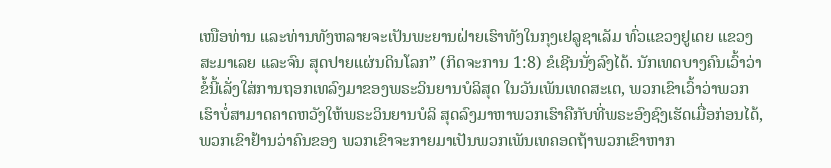ເໜືອທ່ານ ແລະທ່ານທັງຫລາຍຈະເປັນພະຍານຝ່າຍເຮົາທັງໃນກຸງເຢລູຊາເລັມ ທົ່ວແຂວງຢູເດຍ ແຂວງສະມາເລຍ ແລະຈົນ ສຸດປາຍແຜ່ນດິນໂລກ” (ກິດຈະການ 1:8) ຂໍເຊີນນັ່ງລົງໄດ້. ນັກເທດບາງຄົນເວົ້າວ່າຂໍ້ນີ້ເລັ່ງໃສ່ການຖອກເທລົງມາຂອງພຣະວິນຍານບໍລິສຸດ ໃນວັນເພັນເທດສະເຕ, ພວກເຂົາເວົ້າວ່າພວກເຮົາບໍ່ສາມາດຄາດຫວັງໃຫ້ພຣະວິນຍານບໍລິ ສຸດລົງມາຫາພວກເຮົາຄືກັບທີ່ພຣະອົງຊົງເຮັດເມື່ອກ່ອນໄດ້, ພວກເຂົາຢ້ານວ່າຄົນຂອງ ພວກເຂົາຈະກາຍມາເປັນພວກເພັນເທຄອດຖ້າພວກເຂົາຫາກ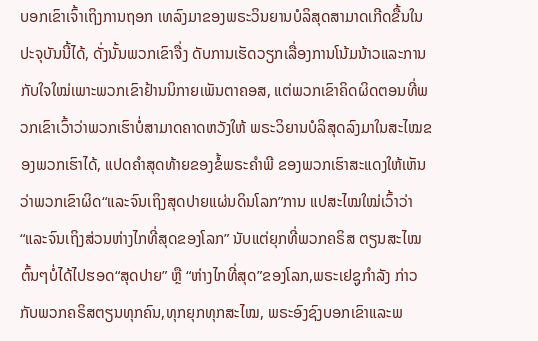ບອກເຂົາເຈົ້າເຖິງການຖອກ ເທລົງມາຂອງພຣະວິນຍານບໍລິສຸດສາມາດເກີດຂື້ນໃນປະຈຸບັນນີ້ໄດ້, ດັ່ງນັ້ນພວກເຂົາຈື່ງ ດັບການເຮັດວຽກເລື່ອງການໂນ້ມນ້າວແລະການກັບໃຈໃໝ່ເພາະພວກເຂົາຢ້ານນິກາຍເພັນຕາຄອສ, ແຕ່ພວກເຂົາຄິດຜິດຕອນທີ່ພວກເຂົາເວົ້າວ່າພວກເຮົາບໍ່ສາມາດຄາດຫວັງໃຫ້ ພຣະວິຍານບໍລິສຸດລົງມາໃນສະໄໝຂອງພວກເຮົາໄດ້, ແປດຄໍາສຸດທ້າຍຂອງຂໍ້ພຣະຄໍາພີ ຂອງພວກເຮົາສະແດງໃຫ້ເຫັນວ່າພວກເຂົາຜິດ“ແລະຈົນເຖິງສຸດປາຍແຜ່ນດິນໂລກ”ການ ແປສະໄໝໃໝ່ເວົ້າວ່າ“ແລະຈົນເຖິງສ່ວນຫ່າງໄກທີ່ສຸດຂອງໂລກ” ນັບແຕ່ຍຸກທີ່ພວກຄຣິສ ຕຽນສະໄໝຕົ້ນໆບໍ່ໄດ້ໄປຮອດ“ສຸດປາຍ” ຫຼື “ຫ່າງໄກທີ່ສຸດ”ຂອງໂລກ,ພຣະເຢຊູກໍາລັງ ກ່າວກັບພວກຄຣິສຕຽນທຸກຄົນ,ທຸກຍຸກທຸກສະໄໝ, ພຣະອົງຊົງບອກເຂົາແລະພ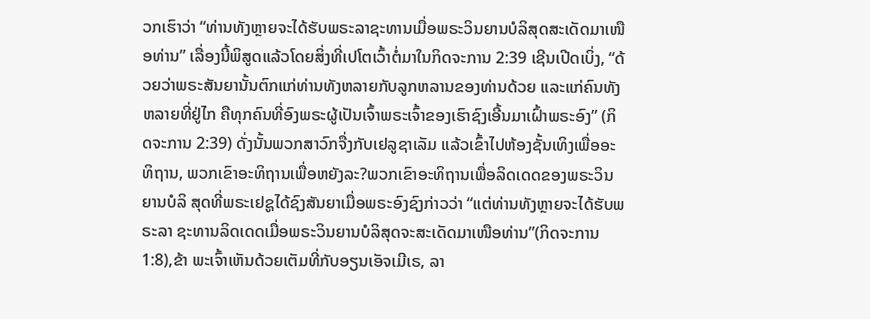ວກເຮົາວ່າ “ທ່ານທັງຫຼາຍຈະໄດ້ຮັບພຣະລາຊະທານເມື່ອພຣະວິນຍານບໍລິສຸດສະເດັດມາເໜືອທ່ານ” ເລື່ອງນີ້ພິສູດແລ້ວໂດຍສິ່ງທີ່ເປໂຕເວົ້າຕໍ່ມາໃນກິດຈະການ 2:39 ເຊີນເປີດເບິ່ງ, “ດ້ວຍວ່າພຣະສັນຍານັ້ນຕົກແກ່ທ່ານທັງຫລາຍກັບລູກຫລານຂອງທ່ານດ້ວຍ ແລະແກ່ຄົນທັງຫລາຍທີ່ຢູ່ໄກ ຄືທຸກຄົນທີ່ອົງພຣະຜູ້ເປັນເຈົ້າພຣະເຈົ້າຂອງເຮົາຊົງເອີ້ນມາເຝົ້າພຣະອົງ” (ກິດຈະການ 2:39) ດັ່ງນັ້ນພວກສາວົກຈື່ງກັບເຢລູຊາເລັມ ແລ້ວເຂົ້າໄປຫ້ອງຊັ້ນເທິງເພື່ອອະທິຖານ, ພວກເຂົາອະທິຖານເພື່ອຫຍັງລະ?ພວກເຂົາອະທິຖານເພື່ອລິດເດດຂອງພຣະວິນຍານບໍລິ ສຸດທີ່ພຣະເຢຊູໄດ້ຊົງສັນຍາເມື່ອພຣະອົງຊົງກ່າວວ່າ “ແຕ່ທ່ານທັງຫຼາຍຈະໄດ້ຮັບພຣະລາ ຊະທານລິດເດດເມື່ອພຣະວິນຍານບໍລິສຸດຈະສະເດັດມາເໜືອທ່ານ”(ກິດຈະການ 1:8),ຂ້າ ພະເຈົ້າເຫັນດ້ວຍເຕັມທີ່ກັບອຽນເອັຈເມີເຣ, ລາ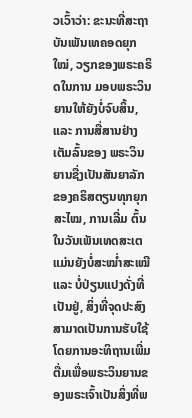ວເວົ້າວ່າ: ຂະນະທີ່ສະຖາບັນເພັນເທຄອດຍຸກໃໝ່, ວຽກຂອງພຣະຄຣິດໃນການ ມອບພຣະວິນຍານໃຫ້ຍັງບໍ່ຈົບສິ້ນ, ແລະ ການສື່ສານຢ່າງເຕັມລົ້ນຂອງ ພຣະວິນຍານຊື່ງເປັນສັນຍາລັກຂອງຄຣິສຕຽນທຸກຍຸກສະໄໝ, ການເລີ່ມ ຕົ້ນໃນວັນເພັນເທດສະເຕແມ່ນຍັງບໍ່ສະໝໍ່າສະເໝີແລະ ບໍ່ປ່ຽນແປງດັ່ງທີ່ ເປັນຢູ່, ສິ່ງທີ່ຈຸດປະສົງສາມາດເປັນການຮັບໃຊ້ໂດຍການອະທິຖານເພີ່ມ ຕື່ມເພື່ອພຣະວິນຍານຂອງພຣະເຈົ້າເປັນສິ່ງທີ່ພ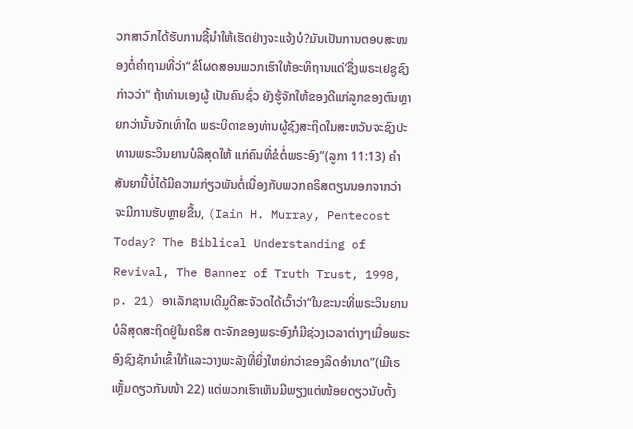ວກສາວົກໄດ້ຮັບການຊີ້ນໍາໃຫ້ເຮັດຢ່າງຈະແຈ້ງບໍ?ມັນເປັນການຕອບສະໜອງຕໍ່ຄໍາຖາມທີ່ວ່າ“ຂໍໂຜດສອນພວກເຮົາໃຫ້ອະທິຖານແດ່’ຊື່ງພຣະເຢຊູຊົງກ່າວວ່າ“ ຖ້າທ່ານເອງຜູ້ ເປັນຄົນຊົ່ວ ຍັງຮູ້ຈັກໃຫ້ຂອງດີແກ່ລູກຂອງຕົນຫຼາຍກວ່ານັ້ນຈັກເທົ່າໃດ ພຣະບິດາຂອງທ່ານຜູ້ຊົງສະຖິດໃນສະຫວັນຈະຊົງປະທານພຣະວິນຍານບໍລິສຸດໃຫ້ ແກ່ຄົນທີ່ຂໍຕໍ່ພຣະອົງ”(ລູກາ 11:13) ຄໍາສັນຍານີ້ບໍ່ໄດ້ມີຄວາມກ່ຽວພັນຕໍ່ເນື່ອງກັບພວກຄຣິສຕຽນນອກຈາກວ່າຈະມີການຮັບຫຼາຍຂື້ນ, (Iain H. Murray, Pentecost Today? The Biblical Understanding of Revival, The Banner of Truth Trust, 1998, p. 21) ອາເລັກຊານເດີມູດີສະຈັວດໄດ້ເວົ້າວ່າ“ໃນຂະນະທີ່ພຣະວິນຍານບໍລິສຸດສະຖິດຢູ່ໃນຄຣິສ ຕະຈັກຂອງພຣະອົງກໍມີຊ່ວງເວລາຕ່າງໆເມື່ອພຣະອົງຊົງຊັກນໍາເຂົ້າໃກ້ແລະວາງພະລັງທີ່ຍິ່ງໃຫຍ່ກວ່າຂອງລິດອໍານາດ”(ເມີເຣເຫຼັ້ມດຽວກັນໜ້າ 22) ແຕ່ພວກເຮົາເຫັນມີພຽງແຕ່ໜ້ອຍດຽວນັບຕັ້ງ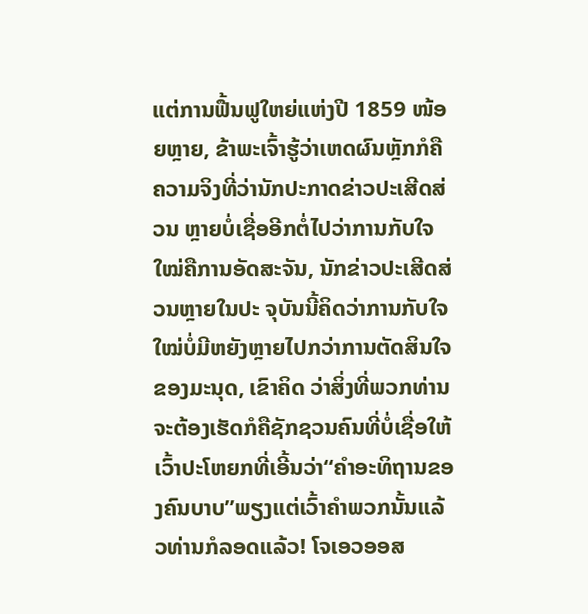ແຕ່ການຟື້ນຟູໃຫຍ່ແຫ່ງປີ 1859 ໜ້ອຍຫຼາຍ, ຂ້າພະເຈົ້າຮູ້ວ່າເຫດຜົນຫຼັກກໍຄືຄວາມຈິງທີ່ວ່ານັກປະກາດຂ່າວປະເສີດສ່ວນ ຫຼາຍບໍ່ເຊື່ອອີກຕໍ່ໄປວ່າການກັບໃຈໃໝ່ຄືການອັດສະຈັນ, ນັກຂ່າວປະເສີດສ່ວນຫຼາຍໃນປະ ຈຸບັນນີ້ຄິດວ່າການກັບໃຈໃໝ່ບໍ່ມີຫຍັງຫຼາຍໄປກວ່າການຕັດສິນໃຈຂອງມະນຸດ, ເຂົາຄິດ ວ່າສິ່ງທີ່ພວກທ່ານຈະຕ້ອງເຮັດກໍຄືຊັກຊວນຄົນທີ່ບໍ່ເຊື່ອໃຫ້ເວົ້າປະໂຫຍກທີ່ເອີ້ນວ່າ“ຄໍາອະທິຖານຂອງຄົນບາບ”ພຽງແຕ່ເວົ້າຄໍາພວກນັ້ນແລ້ວທ່ານກໍລອດແລ້ວ! ໂຈເອວອອສ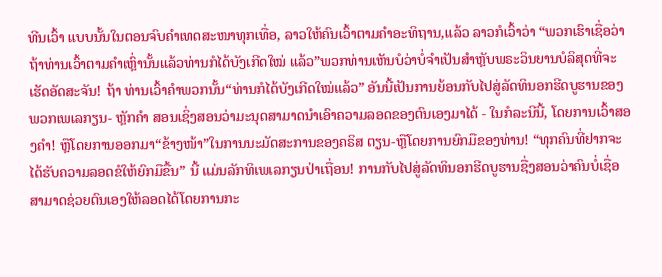ທີນເວົ້າ ແບບນັ້ນໃນຕອນຈົບຄໍາເທດສະໜາທຸກເທື່ອ, ລາວໃຫ້ຄົນເວົ້າຕາມຄໍາອະທິຖານ,ແລ້ວ ລາວກໍເວົ້າວ່າ “ພວກເຮົາເຊື່ອວ່າຖ້າທ່ານເວົ້າຕາມຄໍາເຫຼົ່ານັ້ນແລ້ວທ່ານກໍໄດ້ບັງເກີດໃໝ່ ແລ້ວ”ພວກທ່ານເຫັນບໍວ່າບໍ່ຈໍາເປັນສໍາຫຼັບພຣະວິນຍານບໍລິສຸດທີ່ຈະເຮັດອັດສະຈັນ! ຖ້າ ທ່ານເວົ້າຄໍາພວກນັ້ນ“ທ່ານກໍໄດ້ບັງເກີດໃໝ່ແລ້ວ” ອັນນີ້ເປັນການຍ້ອນກັບໄປສູ່ລັດທິນອກຮີດບູຮານຂອງພວກເພເລກຽນ- ຫຼັກຄໍາ ສອນເຊິ່ງສອນວ່າມະນຸດສາມາດນໍາເອົາຄວາມລອດຂອງຕົນເອງມາໄດ້ - ໃນກໍລະນີນີ້, ໂດຍການເວົ້າສອງຄໍາ! ຫຼືໂດຍການອອກມາ“ຂ້າງໜ້າ”ໃນການນະມັດສະການຂອງຄຣິສ ຕຽນ-ຫຼືໂດຍການຍົກມືຂອງທ່ານ! “ທຸກຄົນທີ່ຢາກຈະໄດ້ຮັບຄວາມລອດຂໍໃຫ້ຍົກມືຂື້ນ” ນີ້ ແມ່ນລັກທິເພເລກຽນປ່າເຖື່ອນ! ການກັບໄປສູ່ລັດທິນອກຮີດບູຮານຊື່ງສອນວ່າຄົນບໍ່ເຊື່ອ ສາມາດຊ່ວຍຕົນເອງໃຫ້ລອດໄດ້ໂດຍການກະ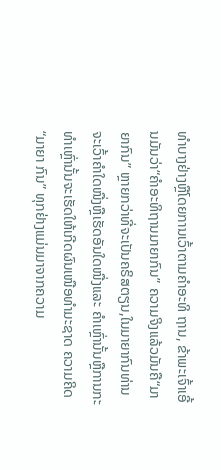ທໍາບາງຢ່າງຫຼືໂດຍການເວົ້າຕາມຄໍາອະທິ ຖານ, ຂ້າພະເຈົ້າເອີ້ນມັນວ່າ“ຄໍາອະທິຖານມາຍາກົນ” ຄວາມຈິງແລ້ວມັນຄື“ມາຍາກົນ” ຫຼາຍກວ່າທີ່ຈະເປັນຄຣິສຕຽນ,ໃນມາຍາກົນທ່ານຈະເວົ້າຄໍາໃດໜື່ງຫຼືເຮັດອັນໃດໜື່ງແລະ ຄໍາເຫຼົ່ານັ້ນຫຼືການກະທໍາເຫຼົ່ານັ້ນຈະເຮັດໃຫ້ເກີດຜົນເໜືອທໍາມະຊາດ ຄວາມຄິດ“ມາຍາ ກົນ” ທຸກຢ່າງແມ່ນມາຈາກຄວາມ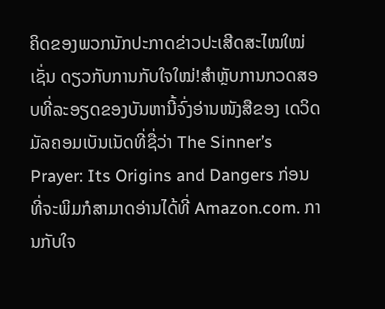ຄິດຂອງພວກນັກປະກາດຂ່າວປະເສີດສະໄໝໃໝ່ເຊັ່ນ ດຽວກັບການກັບໃຈໃໝ່!ສໍາຫຼັບການກວດສອບທີ່ລະອຽດຂອງບັນຫານີ້ຈົ່ງອ່ານໜັງສືຂອງ ເດວິດມັລຄອມເບັນເນັດທີ່ຊື່ວ່າ The Sinner’s Prayer: Its Origins and Dangers ກ່ອນທີ່ຈະພິມກໍສາມາດອ່ານໄດ້ທີ່ Amazon.com. ການກັບໃຈ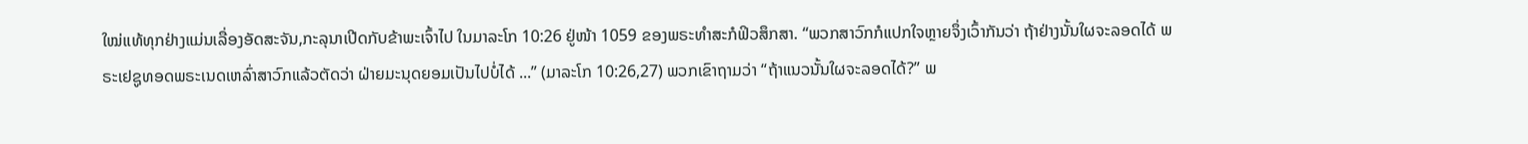ໃໝ່ແທ້ທຸກຢ່າງແມ່ນເລື່ອງອັດສະຈັນ,ກະລຸນາເປີດກັບຂ້າພະເຈົ້າໄປ ໃນມາລະໂກ 10:26 ຢູ່ໜ້າ 1059 ຂອງພຣະທໍາສະກໍຟິວສຶກສາ. “ພວກສາວົກກໍແປກໃຈຫຼາຍຈຶ່ງເວົ້າກັນວ່າ ຖ້າຢ່າງນັ້ນໃຜຈະລອດໄດ້ ພຣະເຢຊູທອດພຣະເນດເຫລົ່າສາວົກແລ້ວຕັດວ່າ ຝ່າຍມະນຸດຍອມເປັນໄປບໍ່ໄດ້ ...” (ມາລະໂກ 10:26,27) ພວກເຂົາຖາມວ່າ “ຖ້າແນວນັ້ນໃຜຈະລອດໄດ້?” ພ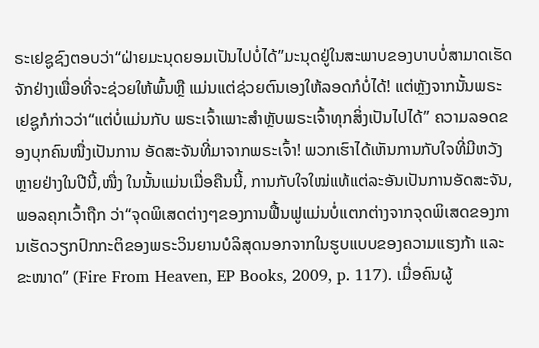ຣະເຢຊູຊົງຕອບວ່າ“ຝ່າຍມະນຸດຍອມເປັນໄປບໍ່ໄດ້”ມະນຸດຢູ່ໃນສະພາບຂອງບາບບໍ່ສາມາດເຮັດຈັກຢ່າງເພື່ອທີ່ຈະຊ່ວຍໃຫ້ພົ້ນຫຼື ແມ່ນແຕ່ຊ່ວຍຕົນເອງໃຫ້ລອດກໍບໍ່ໄດ້! ແຕ່ຫຼັງຈາກນັ້ນພຣະເຢຊູກໍກ່າວວ່າ“ແຕ່ບໍ່ແມ່ນກັບ ພຣະເຈົ້າເພາະສໍາຫຼັບພຣະເຈົ້າທຸກສິ່ງເປັນໄປໄດ້” ຄວາມລອດຂອງບຸກຄົນໜື່ງເປັນການ ອັດສະຈັນທີ່ມາຈາກພຣະເຈົ້າ! ພວກເຮົາໄດ້ເຫັນການກັບໃຈທີ່ມີຫວັງຫຼາຍຢ່າງໃນປີນີ້,ໜື່ງ ໃນນັ້ນແມ່ນເມື່ອຄືນນີ້, ການກັບໃຈໃໝ່ແທ້ແຕ່ລະອັນເປັນການອັດສະຈັນ,ພອລຄຸກເວົ້າຖືກ ວ່າ“ຈຸດພິເສດຕ່າງໆຂອງການຟື້ນຟູແມ່ນບໍ່ແຕກຕ່າງຈາກຈຸດພິເສດຂອງການເຮັດວຽກປົກກະຕິຂອງພຣະວິນຍານບໍລິສຸດນອກຈາກໃນຮູບແບບຂອງຄວາມແຮງກ້າ ແລະ ຂະໜາດ” (Fire From Heaven, EP Books, 2009, p. 117). ເມື່ອຄົນຜູ້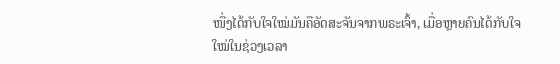ໜື່ງໄດ້ກັບໃຈໃໝ່ມັນຄືອັດສະຈັນຈາກພຣະເຈົ້າ, ເມື່ອຫຼາຍຄົນໄດ້ກັບໃຈ ໃໝ່ໃນຊ່ວງເວລາ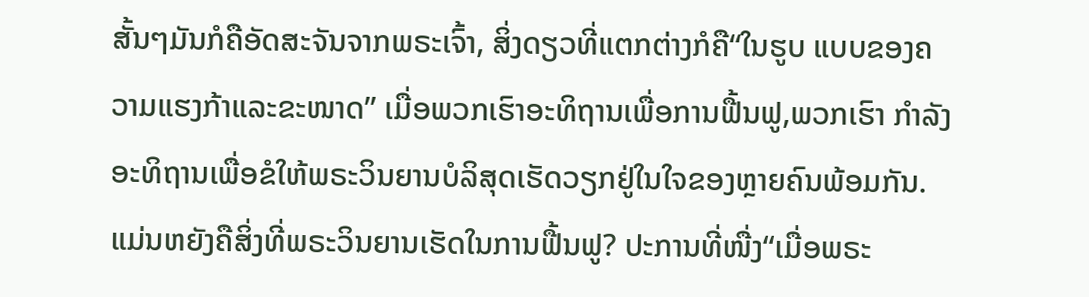ສັ້ນໆມັນກໍຄືອັດສະຈັນຈາກພຣະເຈົ້າ, ສິ່ງດຽວທີ່ແຕກຕ່າງກໍຄື“ໃນຮູບ ແບບຂອງຄວາມແຮງກ້າແລະຂະໜາດ” ເມື່ອພວກເຮົາອະທິຖານເພື່ອການຟື້ນຟູ,ພວກເຮົາ ກໍາລັງອະທິຖານເພື່ອຂໍໃຫ້ພຣະວິນຍານບໍລິສຸດເຮັດວຽກຢູ່ໃນໃຈຂອງຫຼາຍຄົນພ້ອມກັນ. ແມ່ນຫຍັງຄືສິ່ງທີ່ພຣະວິນຍານເຮັດໃນການຟື້ນຟູ? ປະການທີ່ໜື່ງ“ເມື່ອພຣະ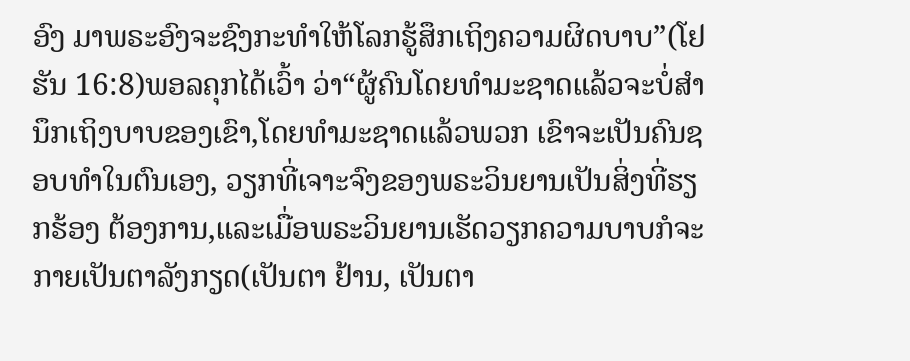ອົງ ມາພຣະອົງຈະຊົງກະທໍາໃຫ້ໂລກຮູ້ສຶກເຖິງຄວາມຜິດບາບ”(ໂຢຮັນ 16:8)ພອລຄຸກໄດ້ເວົ້າ ວ່າ“ຜູ້ຄົນໂດຍທໍາມະຊາດແລ້ວຈະບໍ່ສໍານຶກເຖິງບາບຂອງເຂົາ,ໂດຍທໍາມະຊາດແລ້ວພວກ ເຂົາຈະເປັນຄົນຊອບທໍາໃນຕົນເອງ, ວຽກທີ່ເຈາະຈົງຂອງພຣະວິນຍານເປັນສິ່ງທີ່ຮຽກຮ້ອງ ຕ້ອງການ,ແລະເມື່ອພຣະວິນຍານເຮັດວຽກຄວາມບາບກໍຈະກາຍເປັນຕາລັງກຽດ(ເປັນຕາ ຢ້ານ, ເປັນຕາ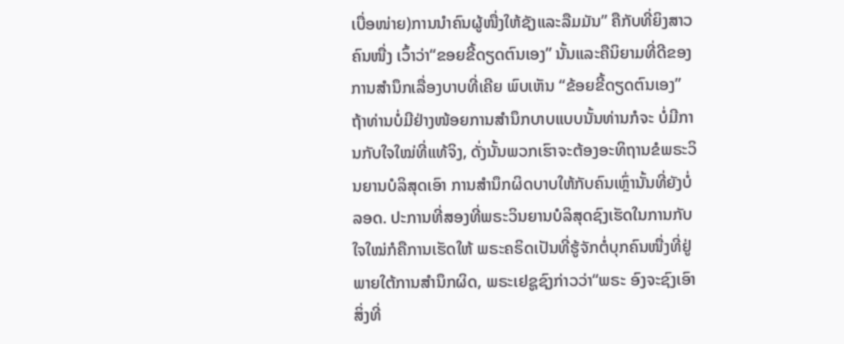ເບື່ອໜ່າຍ)ການນໍາຄົນຜູ້ໜື່ງໃຫ້ຊັງແລະລືມມັນ” ຄືກັບທີ່ຍິງສາວຄົນໜື່ງ ເວົ້າວ່າ“ຂອຍຂີ້ດຽດຕົນເອງ” ນັ້ນແລະຄືນິຍາມທີ່ດີຂອງການສໍານຶກເລື່ອງບາບທີ່ເຄີຍ ພົບເຫັນ “ຂ້ອຍຂີ້ດຽດຕົນເອງ” ຖ້າທ່ານບໍ່ມີຢ່າງໜ້ອຍການສໍານຶກບາບແບບນັ້ນທ່ານກໍຈະ ບໍ່ມີການກັບໃຈໃໝ່ທີ່ແທ້ຈິງ, ດັ່ງນັ້ນພວກເຮົາຈະຕ້ອງອະທິຖານຂໍພຣະວິນຍານບໍລິສຸດເອົາ ການສໍານຶກຜິດບາບໃຫ້ກັບຄົນເຫຼົ່ານັ້ນທີ່ຍັງບໍ່ລອດ. ປະການທີ່ສອງທີ່ພຣະວິນຍານບໍລິສຸດຊົງເຮັດໃນການກັບໃຈໃໝ່ກໍຄືການເຮັດໃຫ້ ພຣະຄຣິດເປັນທີ່ຮູ້ຈັກຕໍ່ບຸກຄົນໜື່ງທີ່ຢູ່ພາຍໃຕ້ການສໍານຶກຜິດ, ພຣະເຢຊູຊົງກ່າວວ່າ“ພຣະ ອົງຈະຊົງເອົາສິ່ງທີ່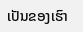ເປັນຂອງເຮົາ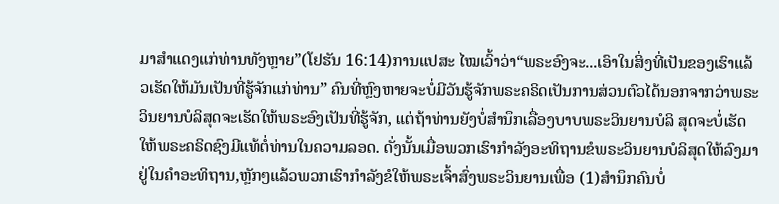ມາສໍາແດງແກ່ທ່ານທັງຫຼາຍ”(ໂຢຮັນ 16:14)ການແປສະ ໄໝເວົ້າວ່າ“ພຣະອົງຈະ...ເອົາໃນສິ່ງທີ່ເປັນຂອງເຮົາແລ້ວເຮັດໃຫ້ມັນເປັນທີ່ຮູ້ຈັກແກ່ທ່ານ” ຄົນທີ່ຫຼົງຫາຍຈະບໍ່ມີວັນຮູ້ຈັກພຣະຄຣິດເປັນການສ່ວນຕົວໄດ້ນອກຈາກວ່າພຣະວິນຍານບໍລິສຸດຈະເຮັດໃຫ້ພຣະອົງເປັນທີ່ຮູ້ຈັກ, ແຕ່ຖ້າທ່ານຍັງບໍ່ສໍານຶກເລື່ອງບາບພຣະວິນຍານບໍລິ ສຸດຈະບໍ່ເຮັດໃຫ້ພຣະຄຣິດຊົງມີແທ້ຕໍ່ທ່ານໃນຄວາມລອດ. ດັ່ງນັ້ນເມື່ອພວກເຮົາກໍາລັງອະທິຖານຂໍພຣະວິນຍານບໍລິສຸດໃຫ້ລົງມາຢູ່ໃນຄໍາອະທິຖານ,ຫຼັກໆແລ້ວພວກເຮົາກໍາລັງຂໍໃຫ້ພຣະເຈົ້າສົ່ງພຣະວິນຍານເພື່ອ (1)ສໍານຶກຄົນບໍ່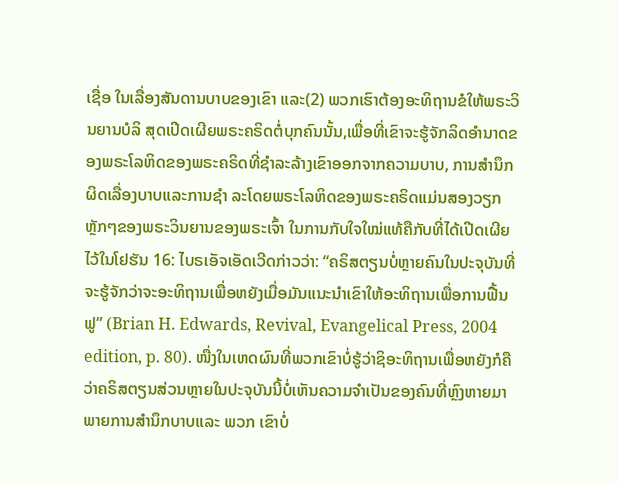ເຊື່ອ ໃນເລື່ອງສັນດານບາບຂອງເຂົາ ແລະ(2) ພວກເຮົາຕ້ອງອະທິຖານຂໍໃຫ້ພຣະວິນຍານບໍລິ ສຸດເປີດເຜີຍພຣະຄຣິດຕໍ່ບຸກຄົນນັ້ນ,ເພື່ອທີ່ເຂົາຈະຮູ້ຈັກລິດອໍານາດຂອງພຣະໂລຫິດຂອງພຣະຄຣິດທີ່ຊໍາລະລ້າງເຂົາອອກຈາກຄວາມບາບ, ການສໍານຶກຜິດເລື່ອງບາບແລະການຊໍາ ລະໂດຍພຣະໂລຫິດຂອງພຣະຄຣິດແມ່ນສອງວຽກຫຼັກໆຂອງພຣະວິນຍານຂອງພຣະເຈົ້າ ໃນການກັບໃຈໃໝ່ແທ້ຄືກັບທີ່ໄດ້ເປີດເຜີຍໄວ້ໃນໂຢຮັນ 16: ໄບຣເອັຈເອັດເວີດກ່າວວ່າ: “ຄຣິສຕຽນບໍ່ຫຼາຍຄົນໃນປະຈຸບັນທີ່ຈະຮູ້ຈັກວ່າຈະອະທິຖານເພື່ອຫຍັງເມື່ອມັນແນະນໍາເຂົາໃຫ້ອະທິຖານເພື່ອການຟື້ນຟູ” (Brian H. Edwards, Revival, Evangelical Press, 2004 edition, p. 80). ໜື່ງໃນເຫດຜົນທີ່ພວກເຂົາບໍ່ຮູ້ວ່າຊິອະທິຖານເພື່ອຫຍັງກໍຄືວ່າຄຣິສຕຽນສ່ວນຫຼາຍໃນປະຈຸບັນນີ້ບໍ່ເຫັນຄວາມຈໍາເປັນຂອງຄົນທີ່ຫຼົງຫາຍມາພາຍການສໍານຶກບາບແລະ ພວກ ເຂົາບໍ່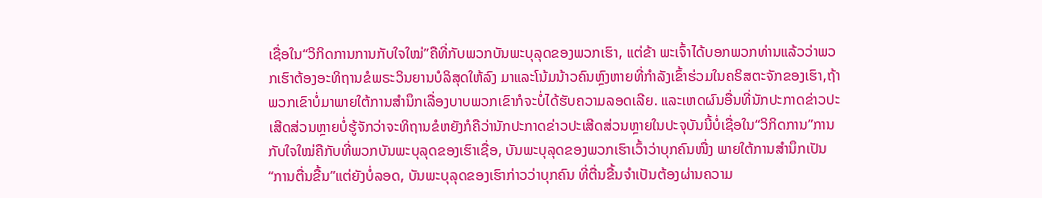ເຊື່ອໃນ“ວິກິດການການກັບໃຈໃໝ່”ຄືທີ່ກັບພວກບັນພະບຸລຸດຂອງພວກເຮົາ, ແຕ່ຂ້າ ພະເຈົ້າໄດ້ບອກພວກທ່ານແລ້ວວ່າພວກເຮົາຕ້ອງອະທິຖານຂໍພຣະວິນຍານບໍລິສຸດໃຫ້ລົງ ມາແລະໂນ້ມນ້າວຄົນຫຼົງຫາຍທີ່ກໍາລັງເຂົ້າຮ່ວມໃນຄຣິສຕະຈັກຂອງເຮົາ,ຖ້າພວກເຂົາບໍ່ມາພາຍໃຕ້ການສໍານຶກເລື່ອງບາບພວກເຂົາກໍຈະບໍ່ໄດ້ຮັບຄວາມລອດເລີຍ. ແລະເຫດຜົນອື່ນທີ່ນັກປະກາດຂ່າວປະເສີດສ່ວນຫຼາຍບໍ່ຮູ້ຈັກວ່າຈະທິຖານຂໍຫຍັງກໍຄືວ່ານັກປະກາດຂ່າວປະເສີດສ່ວນຫຼາຍໃນປະຈຸບັນນີ້ບໍ່ເຊື່ອໃນ“ວິກິດການ”ການກັບໃຈໃໝ່ຄືກັບທີ່ພວກບັນພະບຸລຸດຂອງເຮົາເຊື່ອ, ບັນພະບຸລຸດຂອງພວກເຮົາເວົ້າວ່າບຸກຄົນໜື່ງ ພາຍໃຕ້ການສໍານຶກເປັນ“ການຕື່ນຂື້ນ”ແຕ່ຍັງບໍ່ລອດ, ບັນພະບຸລຸດຂອງເຮົາກ່າວວ່າບຸກຄົນ ທີ່ຕື່ນຂື້ນຈໍາເປັນຕ້ອງຜ່ານຄວາມ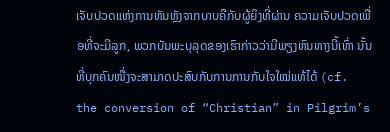ເຈັບປວດແຫ່ງການຫັນຫຼັງຈາກບາບຄືກັບຜູ້ຍິງທີ່ຜ່ານ ຄວາມເຈັບປວດເພື່ອທີ່ຈະມີລູກ, ພວກບັນພະບຸລຸດຂອງເຮົາກ່າວວ່າມີພຽງຫົນທາງນີ້ເທົ່າ ນັ້ນທີ່ບຸກຄົນໜື່ງຈະສາມາດປະສົບກັບການການກັບໃຈໃໝ່ແທ້ໄດ້ (cf. the conversion of “Christian” in Pilgrim’s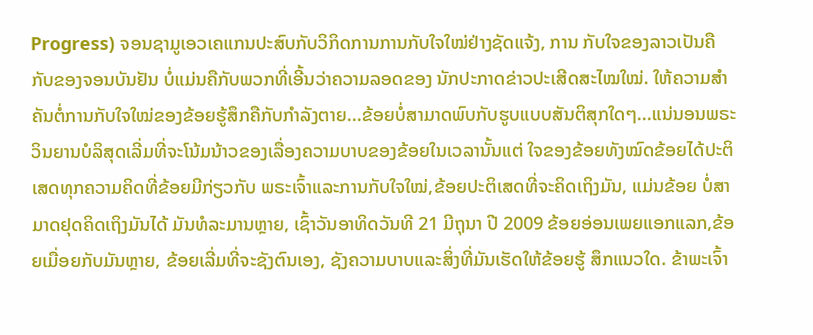Progress) ຈອນຊາມູເອວເຄແກນປະສົບກັບວິກິດການການກັບໃຈໃໝ່ຢ່າງຊັດແຈ້ງ, ການ ກັບໃຈຂອງລາວເປັນຄືກັບຂອງຈອນບັນຢັນ ບໍ່ແມ່ນຄືກັບພວກທີ່ເອີ້ນວ່າຄວາມລອດຂອງ ນັກປະກາດຂ່າວປະເສີດສະໄໝໃໝ່. ໃຫ້ຄວາມສໍາຄັນຕໍ່ການກັບໃຈໃໝ່ຂອງຂ້ອຍຮູ້ສຶກຄືກັບກໍາລັງຕາຍ...ຂ້ອຍບໍ່ສາມາດພົບກັບຮູບແບບສັນຕິສຸກໃດໆ...ແນ່ນອນພຣະວິນຍານບໍລິສຸດເລີ່ມທີ່ຈະໂນ້ມນ້າວຂອງເລື່ອງຄວາມບາບຂອງຂ້ອຍໃນເວລານັ້ນແຕ່ ໃຈຂອງຂ້ອຍທັງໝົດຂ້ອຍໄດ້ປະຕິເສດທຸກຄວາມຄິດທີ່ຂ້ອຍມີກ່ຽວກັບ ພຣະເຈົ້າແລະການກັບໃຈໃໝ່,ຂ້ອຍປະຕິເສດທີ່ຈະຄິດເຖິງມັນ, ແມ່ນຂ້ອຍ ບໍ່ສາມາດຢຸດຄິດເຖິງມັນໄດ້ ມັນທໍລະມານຫຼາຍ, ເຊົ້າວັນອາທິດວັນທີ 21 ມີຖຸນາ ປີ 2009 ຂ້ອຍອ່ອນເພຍແອກແລກ,ຂ້ອຍເມື່ອຍກັບມັນຫຼາຍ, ຂ້ອຍເລີ່ມທີ່ຈະຊັງຕົນເອງ, ຊັງຄວາມບາບແລະສິ່ງທີ່ມັນເຮັດໃຫ້ຂ້ອຍຮູ້ ສຶກແນວໃດ. ຂ້າພະເຈົ້າ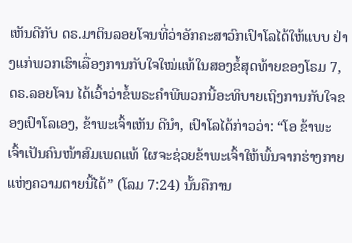ເຫັນດີກັບ ດຣ.ມາຕິນລອຍໂຈນທີ່ວ່າອັກຄະສາວົກເປົາໂລໄດ້ໃຫ້ແບບ ຢ່າງແກ່ພວກເຮົາເລື່ອງການກັບໃຈໃໝ່ແທ້ໃນສອງຂໍ້ສຸດທ້າຍຂອງໂຣມ 7, ດຣ.ລອຍໂຈນ ໄດ້ເວົ້າວ່າຂໍ້ພຣະຄໍາພີພວກນີ້ອະທິບາຍເຖິງການກັບໃຈຂອງເປົາໂລເອງ, ຂ້າພະເຈົ້າເຫັນ ດີນໍາ, ເປົາໂລໄດ້ກ່າວວ່າ: “ໂອ ຂ້າພະເຈົ້າເປັນຄົນໜ້າສົມເພດແທ້ ໃຜຈະຊ່ວຍຂ້າພະເຈົ້າໃຫ້ພົ້ນຈາກຮ່າງກາຍແຫ່ງຄວາມຕາຍນີ້ໄດ້” (ໂລມ 7:24) ນັ້ນຄືການ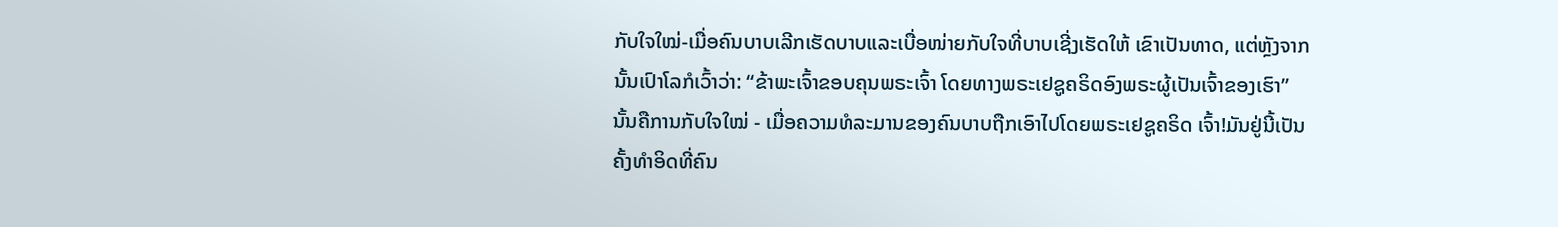ກັບໃຈໃໝ່-ເມື່ອຄົນບາບເລີກເຮັດບາບແລະເບື່ອໜ່າຍກັບໃຈທີ່ບາບເຊີ່ງເຮັດໃຫ້ ເຂົາເປັນທາດ, ແຕ່ຫຼັງຈາກນັ້ນເປົາໂລກໍເວົ້າວ່າ: “ຂ້າພະເຈົ້າຂອບຄຸນພຣະເຈົ້າ ໂດຍທາງພຣະເຢຊູຄຣິດອົງພຣະຜູ້ເປັນເຈົ້າຂອງເຮົາ” ນັ້ນຄືການກັບໃຈໃໝ່ - ເມື່ອຄວາມທໍລະມານຂອງຄົນບາບຖືກເອົາໄປໂດຍພຣະເຢຊູຄຣິດ ເຈົ້າ!ມັນຢູ່ນີ້ເປັນຄັ້ງທໍາອິດທີ່ຄົນ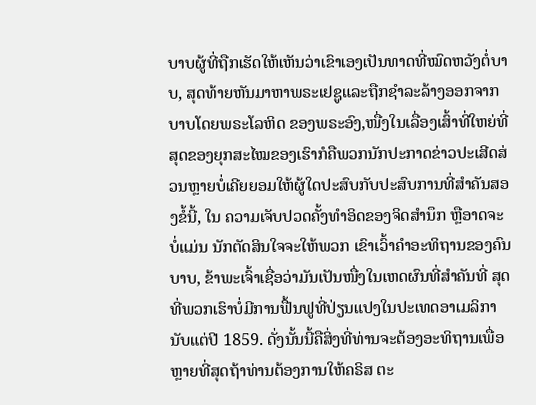ບາບຜູ້ທີ່ຖືກເຮັດໃຫ້ເຫັນວ່າເຂົາເອງເປັນທາດທີ່ໝົດຫວັງຕໍ່ບາບ, ສຸດທ້າຍຫັນມາຫາພຣະເຢຊູແລະຖືກຊໍາລະລ້າງອອກຈາກບາບໂດຍພຣະໂລຫິດ ຂອງພຣະອົງ,ໜື່ງໃນເລື່ອງເສົ້າທີ່ໃຫຍ່ທີ່ສຸດຂອງຍຸກສະໄໝຂອງເຮົາກໍຄືພວກນັກປະກາດຂ່າວປະເສີດສ່ວນຫຼາຍບໍ່ເຄີຍຍອມໃຫ້ຜູ້ໃດປະສົບກັບປະສົບການທີ່ສໍາຄັນສອງຂໍ້ນີ້, ໃນ ຄວາມເຈັບປວດຄັ້ງທໍາອິດຂອງຈິດສໍານຶກ ຫຼືອາດຈະບໍ່ແມ່ນ ນັກຕັດສິນໃຈຈະໃຫ້ພວກ ເຂົາເວົ້າຄໍາອະທິຖານຂອງຄົນບາບ, ຂ້າພະເຈົ້າເຊື່ອວ່າມັນເປັນໜື່ງໃນເຫດຜົນທີ່ສໍາຄັນທີ່ ສຸດທີ່ພວກເຮົາບໍ່ມີການຟື້ນຟູທີ່ປ່ຽນແປງໃນປະເທດອາເມລິການັບແຕ່ປີ 1859. ດັ່ງນັ້ນນີ້ຄືສິ່ງທີ່ທ່ານຈະຕ້ອງອະທິຖານເພື່ອຫຼາຍທີ່ສຸດຖ້າທ່ານຕ້ອງການໃຫ້ຄຣິສ ຕະ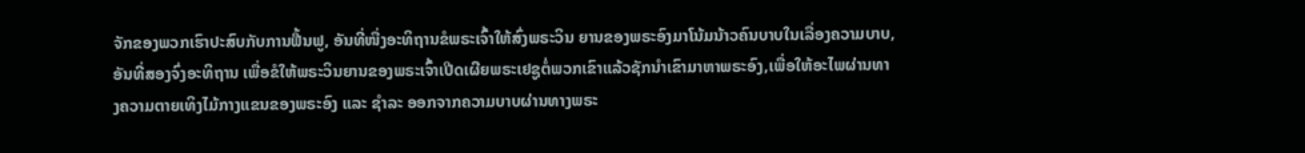ຈັກຂອງພວກເຮົາປະສົບກັບການຟື້ນຟູ, ອັນທີ່ໜື່ງອະທິຖານຂໍພຣະເຈົ້າໃຫ້ສົ່ງພຣະວິນ ຍານຂອງພຣະອົງມາໂນ້ມນ້າວຄົນບາບໃນເລື່ອງຄວາມບາບ, ອັນທີ່ສອງຈົ່ງອະທິຖານ ເພື່ອຂໍໃຫ້ພຣະວິນຍານຂອງພຣະເຈົ້າເປີດເຜີຍພຣະເຢຊູຕໍ່ພວກເຂົາແລ້ວຊັກນໍາເຂົາມາຫາພຣະອົງ,ເພື່ອໃຫ້ອະໄພຜ່ານທາງຄວາມຕາຍເທິງໄມ້ກາງແຂນຂອງພຣະອົງ ແລະ ຊໍາລະ ອອກຈາກຄວາມບາບຜ່ານທາງພຣະ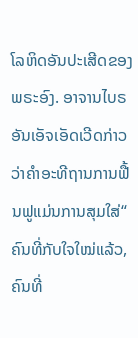ໂລຫິດອັນປະເສີດຂອງພຣະອົງ. ອາຈານໄບຣອັນເອັຈເອັດເວີດກ່າວວ່າຄໍາອະທີຖານການຟື້ນຟູແມ່ນການສຸມໃສ່“ ຄົນທີ່ກັບໃຈໃໝ່ແລ້ວ,ຄົນທີ່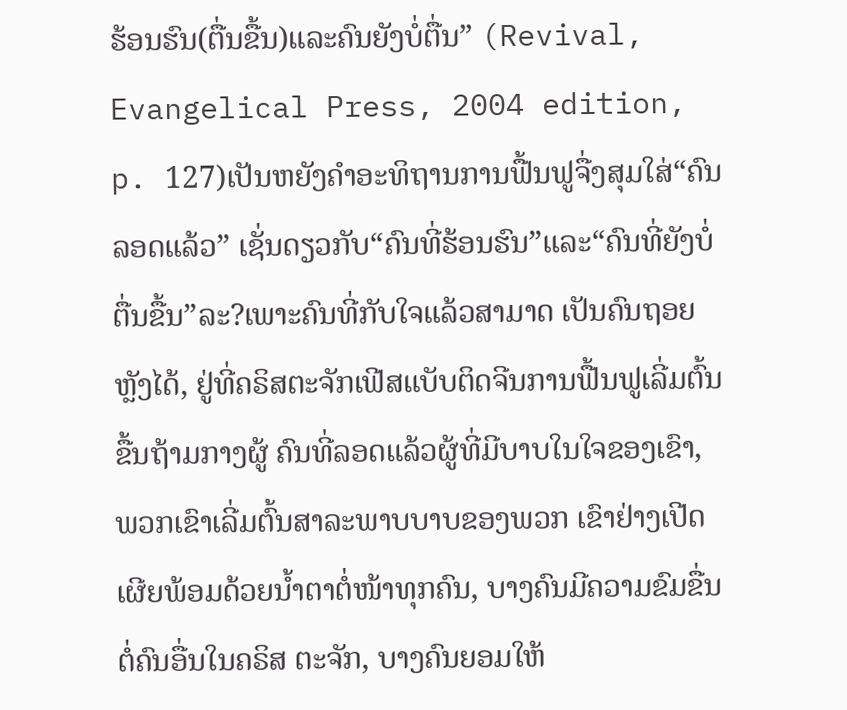ຮ້ອນຮົນ(ຕື່ນຂື້ນ)ແລະຄົນຍັງບໍ່ຕື່ນ” (Revival, Evangelical Press, 2004 edition, p. 127)ເປັນຫຍັງຄໍາອະທິຖານການຟື້ນຟູຈື່ງສຸມໃສ່“ຄົນລອດແລ້ວ” ເຊັ່ນດຽວກັບ“ຄົນທີ່ຮ້ອນຮົນ”ແລະ“ຄົນທີ່ຍັງບໍ່ຕື່ນຂື້ນ”ລະ?ເພາະຄົນທີ່ກັບໃຈແລ້ວສາມາດ ເປັນຄົນຖອຍຫຼັງໄດ້, ຢູ່ທີ່ຄຣິສຕະຈັກເຟີສແບັບຕິດຈີນການຟື້ນຟູເລີ່ມຕົ້ນຂື້ນຖ້າມກາງຜູ້ ຄົນທີ່ລອດແລ້ວຜູ້ທີ່ມີບາບໃນໃຈຂອງເຂົາ, ພວກເຂົາເລີ່ມຕົ້ນສາລະພາບບາບຂອງພວກ ເຂົາຢ່າງເປີດເຜີຍພ້ອມດ້ວຍນໍ້າຕາຕໍ່ໜ້າທຸກຄົນ, ບາງຄົນມີຄວາມຂົມຂື່ນຕໍ່ຄົນອື່ນໃນຄຣິສ ຕະຈັກ, ບາງຄົນຍອມໃຫ້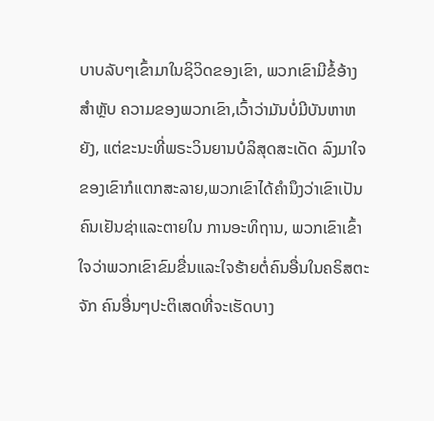ບາບລັບໆເຂົ້າມາໃນຊິວິດຂອງເຂົາ, ພວກເຂົາມີຂໍ້ອ້າງສໍາຫຼັບ ຄວາມຂອງພວກເຂົາ,ເວົ້າວ່າມັນບໍ່ມີບັນຫາຫຍັງ, ແຕ່ຂະນະທີ່ພຣະວິນຍານບໍລິສຸດສະເດັດ ລົງມາໃຈຂອງເຂົາກໍແຕກສະລາຍ,ພວກເຂົາໄດ້ຄໍານຶງວ່າເຂົາເປັນຄົນເຢັນຊ່າແລະຕາຍໃນ ການອະທິຖານ, ພວກເຂົາເຂົ້າໃຈວ່າພວກເຂົາຂົມຂື່ນແລະໃຈຮ້າຍຕໍ່ຄົນອື່ນໃນຄຣິສຕະຈັກ ຄົນອື່ນໆປະຕິເສດທີ່ຈະເຮັດບາງ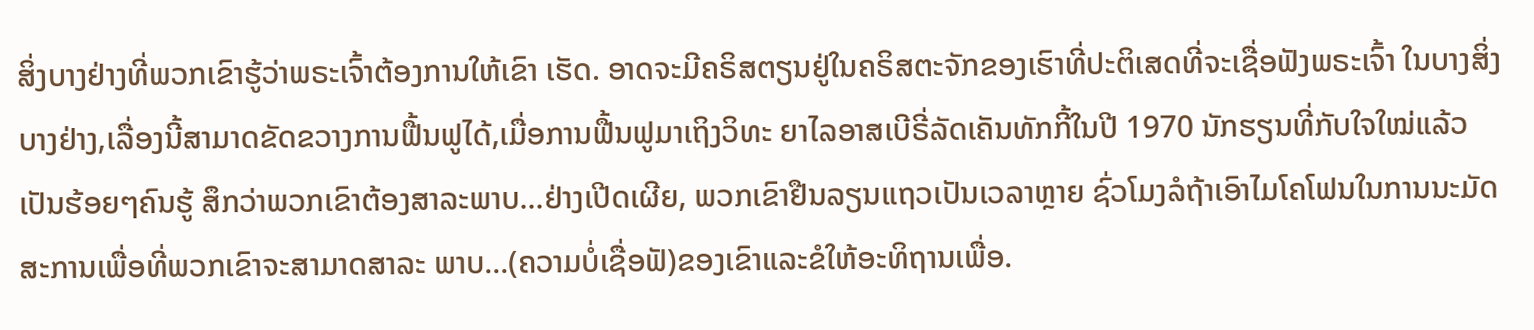ສິ່ງບາງຢ່າງທີ່ພວກເຂົາຮູ້ວ່າພຣະເຈົ້າຕ້ອງການໃຫ້ເຂົາ ເຮັດ. ອາດຈະມີຄຣິສຕຽນຢູ່ໃນຄຣິສຕະຈັກຂອງເຮົາທີ່ປະຕິເສດທີ່ຈະເຊື່ອຟັງພຣະເຈົ້າ ໃນບາງສິ່ງບາງຢ່າງ,ເລື່ອງນີ້ສາມາດຂັດຂວາງການຟື້ນຟູໄດ້,ເມື່ອການຟື້ນຟູມາເຖິງວິທະ ຍາໄລອາສເບີຣີ່ລັດເຄັນທັກກີ້ໃນປີ 1970 ນັກຮຽນທີ່ກັບໃຈໃໝ່ແລ້ວເປັນຮ້ອຍໆຄົນຮູ້ ສຶກວ່າພວກເຂົາຕ້ອງສາລະພາບ...ຢ່າງເປີດເຜີຍ, ພວກເຂົາຢືນລຽນແຖວເປັນເວລາຫຼາຍ ຊົ່ວໂມງລໍຖ້າເອົາໄມໂຄໂຟນໃນການນະມັດສະການເພື່ອທີ່ພວກເຂົາຈະສາມາດສາລະ ພາບ...(ຄວາມບໍ່ເຊື່ອຟັ)ຂອງເຂົາແລະຂໍໃຫ້ອະທິຖານເພື່ອ.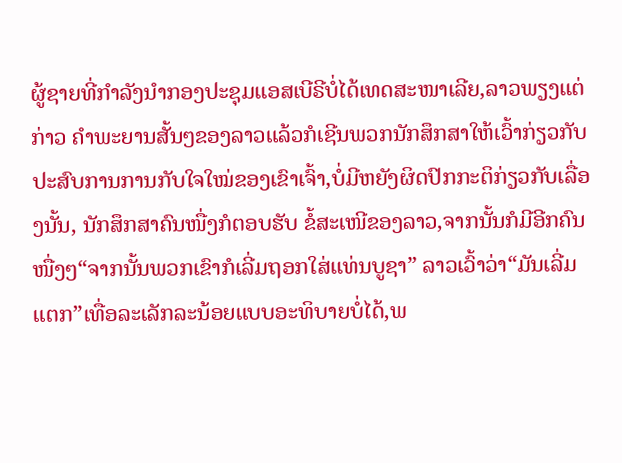ຜູ້ຊາຍທີ່ກໍາລັງນໍາກອງປະຊຸມແອສເບີຣີບໍ່ໄດ້ເທດສະໜາເລີຍ,ລາວພຽງແຕ່ກ່າວ ຄໍາພະຍານສັ້ນໆຂອງລາວແລ້ວກໍເຊີນພວກນັກສຶກສາໃຫ້ເວົ້າກ່ຽວກັບປະສົບການການກັບໃຈໃໝ່ຂອງເຂົາເຈົ້າ,ບໍ່ມີຫຍັງຜິດປົກກະຕິກ່ຽວກັບເລື່ອງນັ້ນ, ນັກສຶກສາຄົນໜື່ງກໍຕອບຮັບ ຂໍ້ສະເໜີຂອງລາວ,ຈາກນັ້ນກໍມີອີກຄົນໜື່ງໆ“ຈາກນັ້ນພວກເຂົາກໍເລີ່ມຖອກໃສ່ແທ່ນບູຊາ” ລາວເວົ້າວ່າ“ມັນເລີ່ມແຕກ”ເທື່ອລະເລັກລະນ້ອຍແບບອະທິບາຍບໍ່ໄດ້,ພ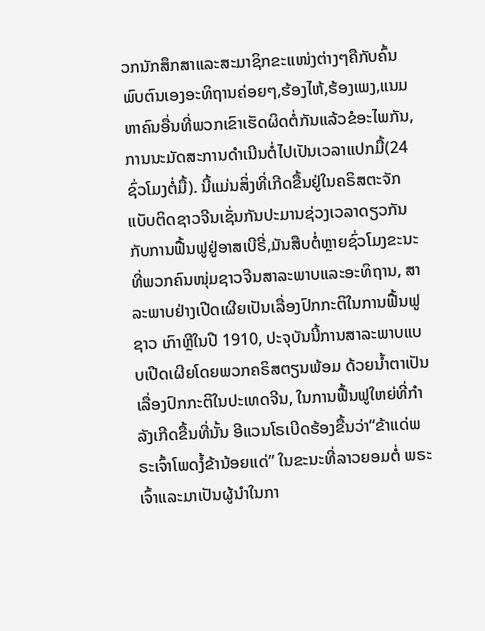ວກນັກສຶກສາແລະສະມາຊິກຂະແໜ່ງຕ່າງໆຄືກັບຄົ້ນພົບຕົນເອງອະທິຖານຄ່ອຍໆ,ຮ້ອງໄຫ້,ຮ້ອງເພງ,ແນມ ຫາຄົນອື່ນທີ່ພວກເຂົາເຮັດຜິດຕໍ່ກັນແລ້ວຂໍອະໄພກັນ,ການນະມັດສະການດໍາເນີນຕໍ່ໄປເປັນເວລາແປກມື້(24ຊົ່ວໂມງຕໍ່ມື້). ນີ້ແມ່ນສິ່ງທີ່ເກີດຂື້ນຢູ່ໃນຄຣິສຕະຈັກແບັບຕິດຊາວຈີນເຊັ່ນກັນປະມານຊ່ວງເວລາດຽວກັນກັບການຟື້ນຟູຢູ່ອາສເບີຣີ່,ມັນສືບຕໍ່ຫຼາຍຊົ່ວໂມງຂະນະທີ່ພວກຄົນໜຸ່ມຊາວຈີນສາລະພາບແລະອະທິຖານ, ສາລະພາບຢ່າງເປີດເຜີຍເປັນເລື່ອງປົກກະຕິໃນການຟື້ນຟູຊາວ ເກົາຫຼີໃນປີ 1910, ປະຈຸບັນນີ້ການສາລະພາບແບບເປີດເຜີຍໂດຍພວກຄຣິສຕຽນພ້ອມ ດ້ວຍນໍ້າຕາເປັນເລື່ອງປົກກະຕິໃນປະເທດຈີນ, ໃນການຟື້ນຟູໃຫຍ່ທີ່ກໍາລັງເກີດຂື້ນທີ່ນັ້ນ ອີແວນໂຣເບີດຮ້ອງຂື້ນວ່າ“ຂ້າແດ່ພຣະເຈົ້າໂພດງໍ້ຂ້ານ້ອຍແດ່” ໃນຂະນະທີ່ລາວຍອມຕໍ່ ພຣະເຈົ້າແລະມາເປັນຜູ້ນໍາໃນກາ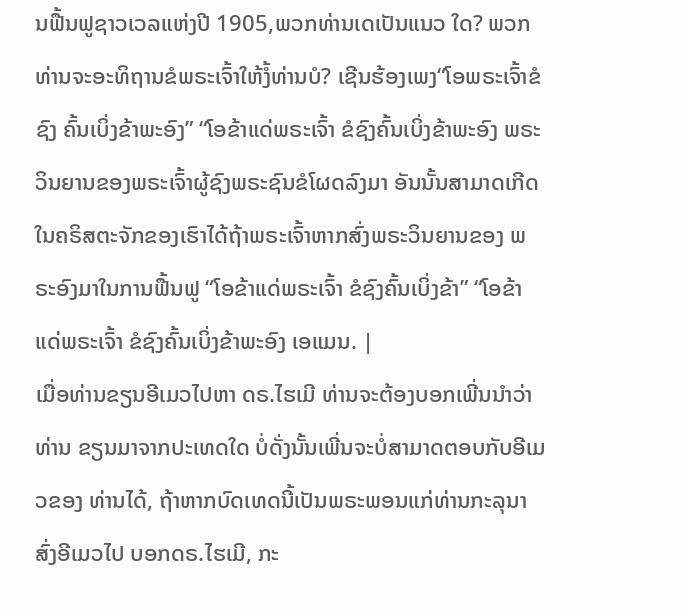ນຟື້ນຟູຊາວເວລແຫ່ງປີ 1905,ພວກທ່ານເດເປັນແນວ ໃດ? ພວກທ່ານຈະອະທິຖານຂໍພຣະເຈົ້າໃຫ້ງໍ້ທ່ານບໍ? ເຊີນຮ້ອງເພງ“ໂອພຣະເຈົ້າຂໍຊົງ ຄົ້ນເບິ່ງຂ້າພະອົງ” “ໂອຂ້າແດ່ພຣະເຈົ້າ ຂໍຊົງຄົ້ນເບິ່ງຂ້າພະອົງ ພຣະວິນຍານຂອງພຣະເຈົ້າຜູ້ຊົງພຣະຊົນຂໍໂຜດລົງມາ ອັນນັ້ນສາມາດເກີດໃນຄຣິສຕະຈັກຂອງເຮົາໄດ້ຖ້າພຣະເຈົ້າຫາກສົ່ງພຣະວິນຍານຂອງ ພຣະອົງມາໃນການຟື້ນຟູ “ໂອຂ້າແດ່ພຣະເຈົ້າ ຂໍຊົງຄົ້ນເບິ່ງຂ້າ” “ໂອຂ້າແດ່ພຣະເຈົ້າ ຂໍຊົງຄົ້ນເບິ່ງຂ້າພະອົງ ເອແມນ. |
ເມື່ອທ່ານຂຽນອີເມວໄປຫາ ດຣ.ໄຮເມີ ທ່ານຈະຕ້ອງບອກເພີ່ນນໍາວ່າທ່ານ ຂຽນມາຈາກປະເທດໃດ ບໍ່ດັ່ງນັ້ນເພີ່ນຈະບໍ່ສາມາດຕອບກັບອີເມວຂອງ ທ່ານໄດ້, ຖ້າຫາກບົດເທດນີ້ເປັນພຣະພອນແກ່ທ່ານກະລຸນາສົ່ງອີເມວໄປ ບອກດຣ.ໄຮເມີ, ກະ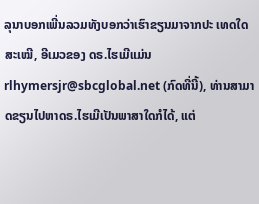ລຸນາບອກເພີ່ນລວມທັງບອກວ່າເຮົາຂຽນມາຈາກປະ ເທດໃດສະເໝີ, ອີເມວຂອງ ດຣ.ໄຮເມີແມ່ນ rlhymersjr@sbcglobal.net (ກົດທີ່ນີ້), ທ່ານສາມາດຂຽນໄປຫາດຣ.ໄຮເມີເປັນພາສາໃດກໍໄດ້, ແຕ່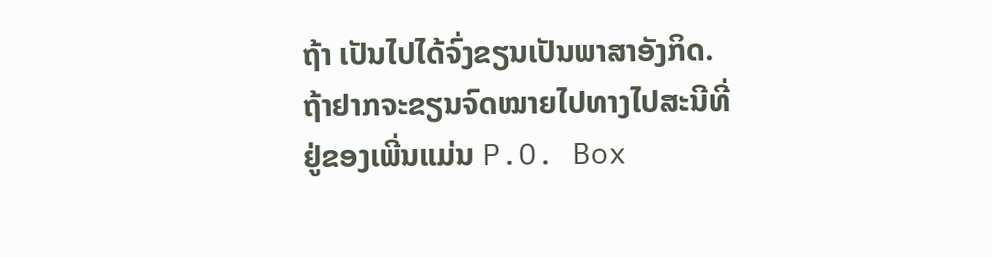ຖ້າ ເປັນໄປໄດ້ຈົ່ງຂຽນເປັນພາສາອັງກິດ.ຖ້າຢາກຈະຂຽນຈົດໝາຍໄປທາງໄປສະນີທີ່ຢູ່ຂອງເພີ່ນແມ່ນ P.O. Box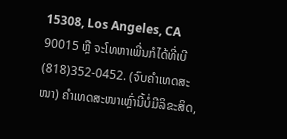15308, Los Angeles, CA 90015 ຫຼື ຈະໂທຫາເພີ່ນກໍໄດ້ທີ່ເບີ (818)352-0452. (ຈົບຄຳເທດສະໜາ) ຄໍາເທດສະໜາເຫຼົ່ານີ້ບໍ່ມີລິຂະສິດ,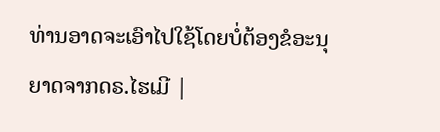ທ່ານອາດຈະເອົາໄປໃຊ້ໂດຍບໍ່ຕ້ອງຂໍອະນຸຍາດຈາກດຣ.ໄຮເມີ |